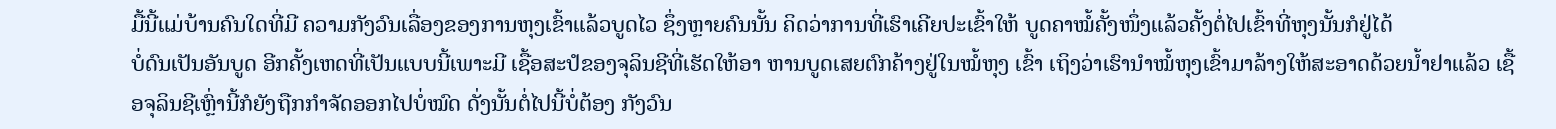ມື້ນີ້ແມ່ບ້ານຄົນໃດທີ່ມີ ຄວາມກັງວົນເລື່ອງຂອງການຫຸງເຂົ້າແລ້ວບູດໄວ ຊຶ່ງຫຼາຍຄົນນັ້ນ ຄິດວ່າການທີ່ເຮົາເຄີຍປະເຂົ້າໃຫ້ ບູດຄາໝໍ້ຄັ້ງໜຶ່ງແລ້ວຄັ້ງຕໍ່ໄປເຂົ້າທີ່ຫຸງນັ້ນກໍຢູ່ໄດ້
ບໍ່ດົນເປັນອັນບູດ ອີກຄັ້ງເຫດທີ່ເປັນແບບນີ້ເພາະມີ ເຊື້ອສະປໍຂອງຈຸລິນຊີທີ່ເຮັດໃຫ້ອາ ຫານບູດເສຍຕົກຄ້າງຢູ່ໃນໝໍ້ຫຸງ ເຂົ້າ ເຖິງວ່າເຮົານຳໝໍ້ຫຸງເຂົ້າມາລ້າງໃຫ້ສະອາດດ້ວຍນ້ຳຢາແລ້ວ ເຊື້ອຈຸລິນຊີເຫຼົ່ານີ້ກໍຍັງຖືກກຳຈັດອອກໄປບໍ່ໝົດ ດັ່ງນັ້ນຕໍ່ໄປນີ້ບໍ່ຕ້ອງ ກັງວົນ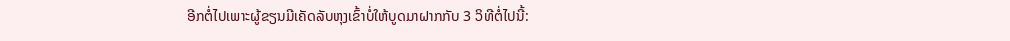ອີກຕໍ່ໄປເພາະຜູ້ຂຽນມີເຄັດລັບຫຸງເຂົ້າບໍ່ໃຫ້ບູດມາຝາກກັບ 3 ວິທີຕໍ່ໄປນີ້: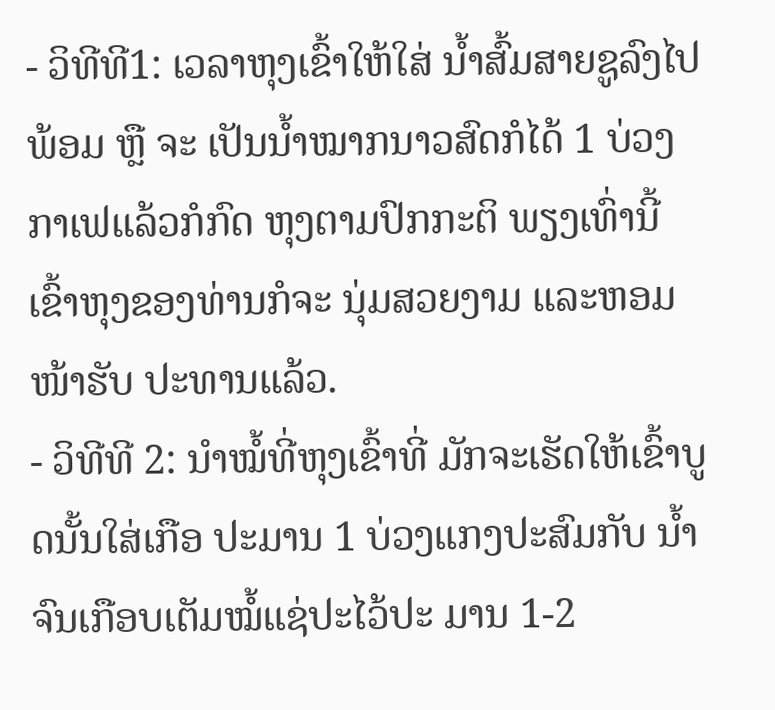- ວິທີທີ1: ເວລາຫຸງເຂົ້າໃຫ້ໃສ່ ນ້ຳສົ້ມສາຍຊູລົງໄປພ້ອມ ຫຼື ຈະ ເປັນນ້ຳໝາກນາວສົດກໍໄດ້ 1 ບ່ວງ ກາເຟແລ້ວກໍກົດ ຫຸງຕາມປົກກະຕິ ພຽງເທົ່ານີ້ເຂົ້າຫຸງຂອງທ່ານກໍຈະ ນຸ່ມສວຍງາມ ແລະຫອມໜ້າຮັບ ປະທານແລ້ວ.
- ວິທີທີ 2: ນຳໝໍ້ທີ່ຫຸງເຂົ້າທີ່ ມັກຈະເຮັດໃຫ້ເຂົ້າບູດນັ້ນໃສ່ເກືອ ປະມານ 1 ບ່ວງແກງປະສົມກັບ ນ້ຳຈົນເກືອບເຕັມໝໍ້ແຊ່ປະໄວ້ປະ ມານ 1-2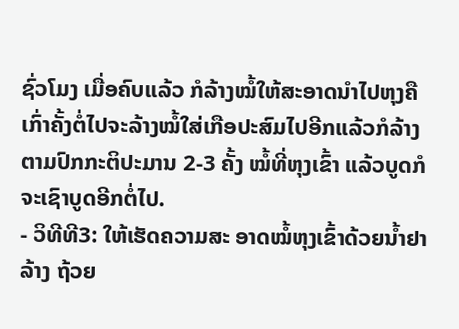ຊົ່ວໂມງ ເມື່ອຄົບແລ້ວ ກໍລ້າງໝໍ້ໃຫ້ສະອາດນຳໄປຫຸງຄື ເກົ່າຄັ້ງຕໍ່ໄປຈະລ້າງໝໍ້ໃສ່ເກືອປະສົມໄປອີກແລ້ວກໍລ້າງຕາມປົກກະຕິປະມານ 2-3 ຄັ້ງ ໝໍ້ທີ່ຫຸງເຂົ້າ ແລ້ວບູດກໍຈະເຊົາບູດອີກຕໍ່ໄປ.
- ວິທີທີ3: ໃຫ້ເຮັດຄວາມສະ ອາດໝໍ້ຫຸງເຂົ້າດ້ວຍນ້ຳຢາລ້າງ ຖ້ວຍ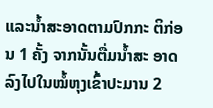ແລະນ້ຳສະອາດຕາມປົກກະ ຕິກ່ອນ 1 ຄັ້ງ ຈາກນັ້ນຕື່ມນ້ຳສະ ອາດລົງໄປໃນໝໍ້ຫຸງເຂົ້າປະມານ 2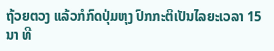ຖ້ວຍຕວງ ແລ້ວກໍກົດປຸ່ມຫຸງ ປົກກະຕິເປັນໄລຍະເວລາ 15 ນາ ທີ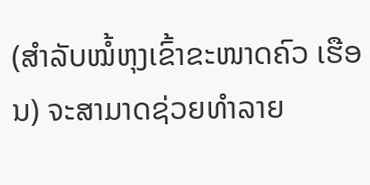(ສຳລັບໝໍ້ຫຸງເຂົ້າຂະໜາດຄົວ ເຮືອນ) ຈະສາມາດຊ່ວຍທຳລາຍ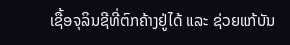ເຊື້ອຈຸລິນຊີທີ່ຕົກຄ້າງຢູ່ໄດ້ ແລະ ຊ່ວຍແກ້ບັນ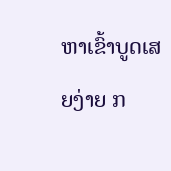ຫາເຂົ້າບູດເສຍງ່າຍ ກ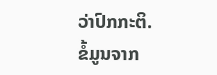ວ່າປົກກະຕິ.
ຂໍ້ມູນຈາກ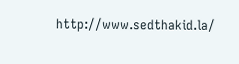http://www.sedthakid.la/